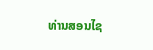ທ່ານສອນໄຊ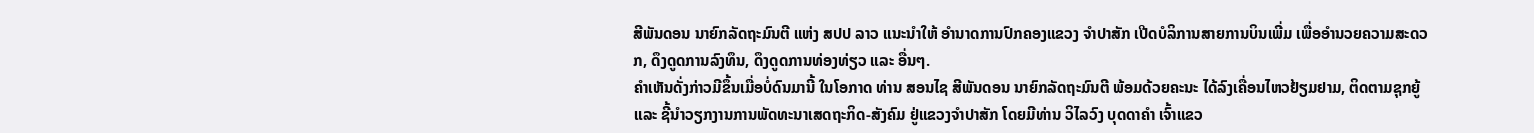ສີພັນດອນ ນາຍົກລັດຖະມົນຕີ ແຫ່ງ ສປປ ລາວ ແນະນຳໃຫ້ ອຳນາດການປົກຄອງແຂວງ ຈຳປາສັກ ເປີດບໍລິການສາຍການບິນເພີ່ມ ເພື່ອອໍານວຍຄວາມສະດວກ, ດຶງດູດການລົງທຶນ, ດຶງດູດການທ່ອງທ່ຽວ ແລະ ອື່ນໆ.
ຄຳເຫັນດັ່ງກ່າວມີຂຶ້ນເມື່ອບໍ່ດົນມານີ້ ໃນໂອກາດ ທ່ານ ສອນໄຊ ສີພັນດອນ ນາຍົກລັດຖະມົນຕີ ພ້ອມດ້ວຍຄະນະ ໄດ້ລົງເຄື່ອນໄຫວຢ້ຽມຢາມ, ຕິດຕາມຊຸກຍູ້ ແລະ ຊີ້ນຳວຽກງານການພັດທະນາເສດຖະກິດ-ສັງຄົມ ຢູ່ແຂວງຈຳປາສັກ ໂດຍມີທ່ານ ວິໄລວົງ ບຸດດາຄຳ ເຈົ້າແຂວ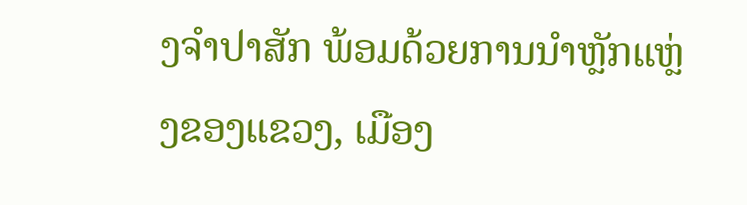ງຈຳປາສັກ ພ້ອມດ້ວຍການນຳຫຼັກແຫຼ່ງຂອງແຂວງ, ເມືອງ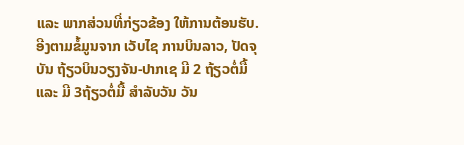ແລະ ພາກສ່ວນທີ່ກ່ຽວຂ້ອງ ໃຫ້ການຕ້ອນຮັບ.
ອີງຕາມຂໍ້ມູນຈາກ ເວັບໄຊ ການບິນລາວ, ປັດຈຸບັນ ຖ້ຽວບິນວຽງຈັນ-ປາກເຊ ມີ 2 ຖ້ຽວຕໍ່ມື້ ແລະ ມີ 3ຖ້ຽວຕໍ່ມື້ ສຳລັບວັນ ວັນ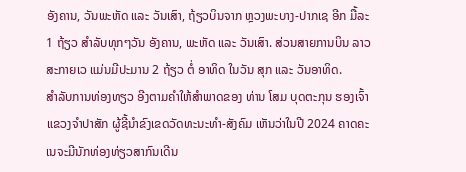ອັງຄານ, ວັນພະຫັດ ແລະ ວັນເສົາ, ຖ້ຽວບິນຈາກ ຫຼວງພະບາງ-ປາກເຊ ອີກ ມື້ລະ 1 ຖ້ຽວ ສຳລັບທຸກໆວັນ ອັງຄານ, ພະຫັດ ແລະ ວັນເສົາ. ສ່ວນສາຍການບິນ ລາວສະກາຍເວ ແມ່ນມີປະມານ 2 ຖ້ຽວ ຕໍ່ ອາທິດ ໃນວັນ ສຸກ ແລະ ວັນອາທິດ.
ສຳລັບການທ່ອງທຽວ ອີງຕາມຄຳໃຫ້ສຳພາດຂອງ ທ່ານ ໂສມ ບຸດຕະກຸນ ຮອງເຈົ້າແຂວງຈຳປາສັກ ຜູ້ຊີ້ນຳຂົງເຂດວັດທະນະທຳ-ສັງຄົມ ເຫັນວ່າໃນປີ 2024 ຄາດຄະເນຈະມີນັກທ່ອງທ່ຽວສາກົນເດີນ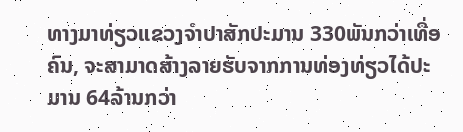ທາງມາທ່ຽວແຂວງຈຳປາສັກປະມານ 330ພັນກວ່າເທື່ອຄົນ, ຈະສາມາດສ້າງລາຍຮັບຈາກການທ່ອງທ່ຽວໄດ້ປະມານ 64ລ້ານກວ່າ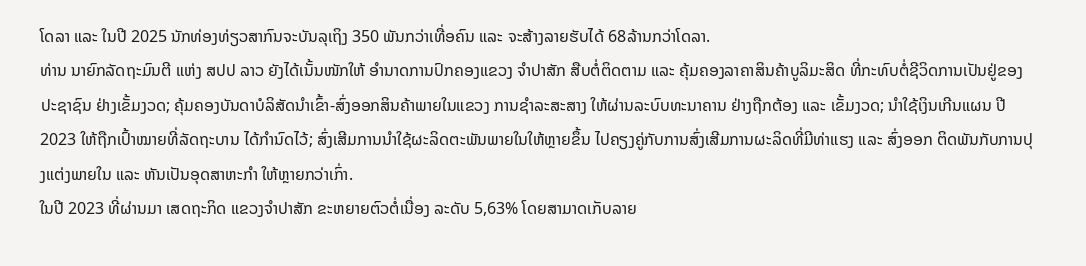ໂດລາ ແລະ ໃນປີ 2025 ນັກທ່ອງທ່ຽວສາກົນຈະບັນລຸເຖິງ 350 ພັນກວ່າເທື່ອຄົນ ແລະ ຈະສ້າງລາຍຮັບໄດ້ 68ລ້ານກວ່າໂດລາ.
ທ່ານ ນາຍົກລັດຖະມົນຕີ ແຫ່ງ ສປປ ລາວ ຍັງໄດ້ເນັ້ນໜັກໃຫ້ ອຳນາດການປົກຄອງແຂວງ ຈຳປາສັກ ສືບຕໍ່ຕິດຕາມ ແລະ ຄຸ້ມຄອງລາຄາສິນຄ້າບູລິມະສິດ ທີ່ກະທົບຕໍ່ຊີວິດການເປັນຢູ່ຂອງປະຊາຊົນ ຢ່າງເຂັ້ມງວດ; ຄຸ້ມຄອງບັນດາບໍລິສັດນຳເຂົ້າ-ສົ່ງອອກສິນຄ້າພາຍໃນແຂວງ ການຊຳລະສະສາງ ໃຫ້ຜ່ານລະບົບທະນາຄານ ຢ່າງຖືກຕ້ອງ ແລະ ເຂັ້ມງວດ; ນຳໃຊ້ເງິນເກີນແຜນ ປີ 2023 ໃຫ້ຖືກເປົ້າໝາຍທີ່ລັດຖະບານ ໄດ້ກຳນົດໄວ້; ສົ່ງເສີມການນຳໃຊ້ຜະລິດຕະພັນພາຍໃນໃຫ້ຫຼາຍຂຶ້ນ ໄປຄຽງຄູ່ກັບການສົ່ງເສີມການຜະລິດທີ່ມີທ່າແຮງ ແລະ ສົ່ງອອກ ຕິດພັນກັບການປຸງແຕ່ງພາຍໃນ ແລະ ຫັນເປັນອຸດສາຫະກຳ ໃຫ້ຫຼາຍກວ່າເກົ່າ.
ໃນປີ 2023 ທີ່ຜ່ານມາ ເສດຖະກິດ ແຂວງຈຳປາສັກ ຂະຫຍາຍຕົວຕໍ່ເນື່ອງ ລະດັບ 5,63% ໂດຍສາມາດເກັບລາຍ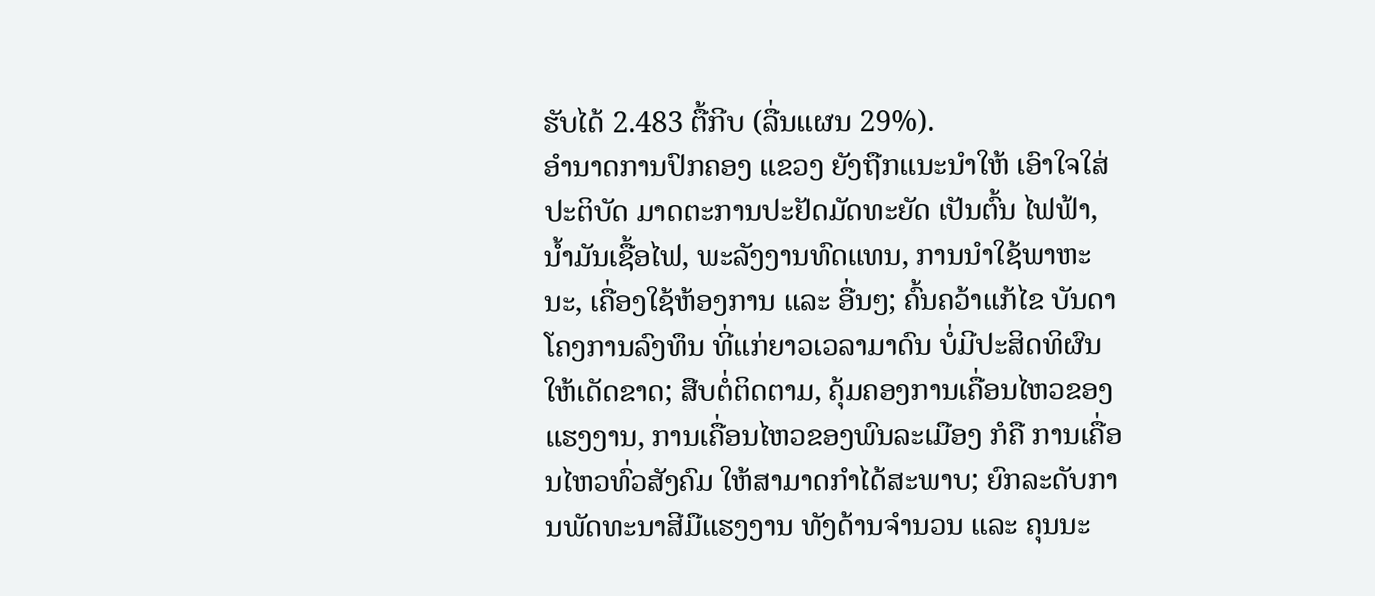ຮັບໄດ້ 2.483 ຕື້ກີບ (ລື່ນແຜນ 29%).
ອຳນາດການປົກຄອງ ແຂວງ ຍັງຖືກແນະນຳໃຫ້ ເອົາໃຈໃສ່ປະຕິບັດ ມາດຕະການປະຢັດມັດທະຍັດ ເປັນຕົ້ນ ໄຟຟ້າ, ນໍ້າມັນເຊື້ອໄຟ, ພະລັງງານທົດແທນ, ການນຳໃຊ້ພາຫະນະ, ເຄື່ອງໃຊ້ຫ້ອງການ ແລະ ອື່ນໆ; ຄົ້ນຄວ້າແກ້ໄຂ ບັນດາໂຄງການລົງທຶນ ທີ່ແກ່ຍາວເວລາມາດົນ ບໍ່ມີປະສິດທິຜົນ ໃຫ້ເດັດຂາດ; ສືບຕໍ່ຕິດຕາມ, ຄຸ້ມຄອງການເຄື່ອນໄຫວຂອງແຮງງານ, ການເຄື່ອນໄຫວຂອງພົນລະເມືອງ ກໍຄື ການເຄື່ອນໄຫວທົ່ວສັງຄົມ ໃຫ້ສາມາດກໍາໄດ້ສະພາບ; ຍົກລະດັບການພັດທະນາສີມືແຮງງານ ທັງດ້ານຈໍານວນ ແລະ ຄຸນນະ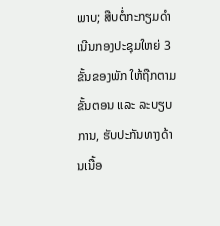ພາບ; ສືບຕໍ່ກະກຽມດໍາເນີນກອງປະຊຸມໃຫຍ່ 3 ຂັ້ນຂອງພັກ ໃຫ້ຖືກຕາມຂັ້ນຕອນ ແລະ ລະບຽບການ, ຮັບປະກັນທາງດ້ານເນື້ອ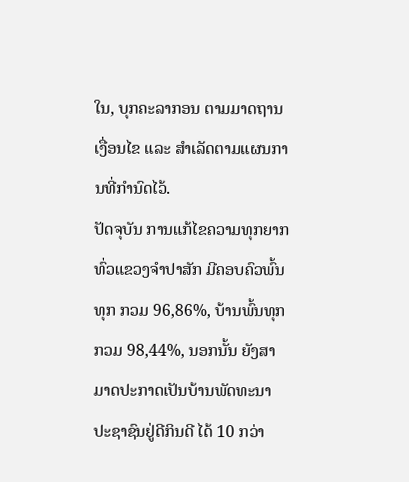ໃນ, ບຸກຄະລາກອນ ຕາມມາດຖານເງື່ອນໄຂ ແລະ ສໍາເລັດຕາມແຜນການທີ່ກຳນົດໄວ້.
ປັດຈຸບັນ ການແກ້ໄຂຄວາມທຸກຍາກ ທົ່ວແຂວງຈຳປາສັກ ມີຄອບຄົວພົ້ນທຸກ ກວມ 96,86%, ບ້ານພົ້ນທຸກ ກວມ 98,44%, ນອກນັ້ນ ຍັງສາມາດປະກາດເປັນບ້ານພັດທະນາ ປະຊາຊົນຢູ່ດີກິນດີ ໄດ້ 10 ກວ່າ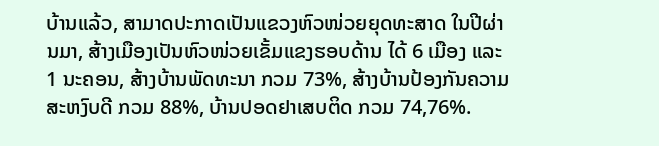ບ້ານແລ້ວ, ສາມາດປະກາດເປັນແຂວງຫົວໜ່ວຍຍຸດທະສາດ ໃນປີຜ່ານມາ, ສ້າງເມືອງເປັນຫົວໜ່ວຍເຂັ້ມແຂງຮອບດ້ານ ໄດ້ 6 ເມືອງ ແລະ 1 ນະຄອນ, ສ້າງບ້ານພັດທະນາ ກວມ 73%, ສ້າງບ້ານປ້ອງກັນຄວາມສະຫງົບດີ ກວມ 88%, ບ້ານປອດຢາເສບຕິດ ກວມ 74,76%.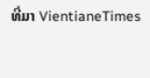ທີ່ມາ VientianeTimes